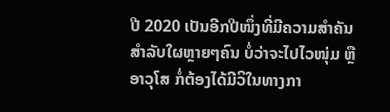ປີ 2020 ເປັນອີກປີໜຶ່ງທີ່ມີຄວາມສໍາຄັນສໍາລັບໃຜຫຼາຍໆຄົນ ບໍ່ວ່າຈະໄປໄວໜຸ່ມ ຫຼື ອາວຸໂສ ກໍ່ຕ້ອງໄດ້ມີວິໃນທາງກາ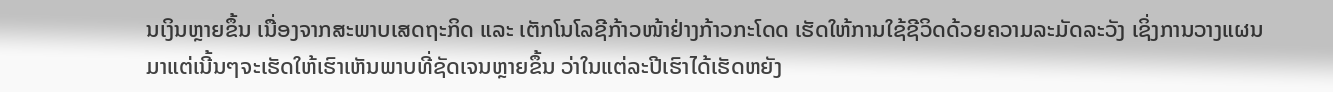ນເງິນຫຼາຍຂຶ້ນ ເນື່ອງຈາກສະພາບເສດຖະກິດ ແລະ ເຕັກໂນໂລຊີກ້າວໜ້າຢ່າງກ້າວກະໂດດ ເຮັດໃຫ້ການໃຊ້ຊີວິດດ້ວຍຄວາມລະມັດລະວັງ ເຊິ່ງການວາງແຜນມາແຕ່ເນີ້ນໆຈະເຮັດໃຫ້ເຮົາເຫັນພາບທີ່ຊັດເຈນຫຼາຍຂຶ້ນ ວ່າໃນແຕ່ລະປີເຮົາໄດ້ເຮັດຫຍັງ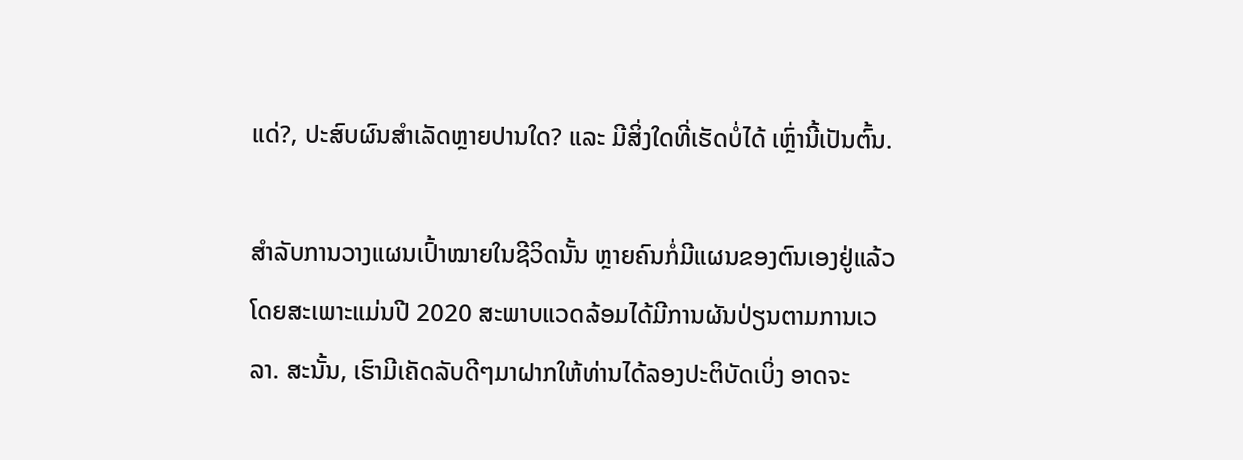ແດ່?, ປະສົບຜົນສໍາເລັດຫຼາຍປານໃດ? ແລະ ມີສິ່ງໃດທີ່ເຮັດບໍ່ໄດ້ ເຫຼົ່ານີ້ເປັນຕົ້ນ.

ສໍາລັບການວາງແຜນເປົ້າໝາຍໃນຊີວິດນັ້ນ ຫຼາຍຄົນກໍ່ມີແຜນຂອງຕົນເອງຢູ່ແລ້ວ ໂດຍສະເພາະແມ່ນປີ 2020 ສະພາບແວດລ້ອມໄດ້ມີການຜັນປ່ຽນຕາມການເວລາ. ສະນັ້ນ, ເຮົາມີເຄັດລັບດີໆມາຝາກໃຫ້ທ່ານໄດ້ລອງປະຕິບັດເບິ່ງ ອາດຈະ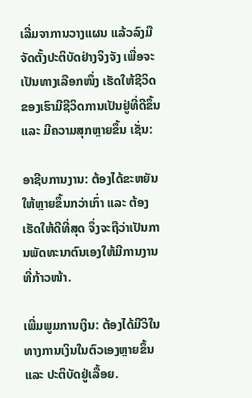ເລີ່ມຈາການວາງແຜນ ແລ້ວລົງມືຈັດຕັ້ງປະຕິບັດຢ່າງຈິງຈັງ ເພື່ອຈະເປັນທາງເລືອກໜຶ່ງ ເຮັດໃຫ້ຊີວິດຂອງເຮົາມີຊີວິດການເປັນຢູ່ທີ່ດີຂຶ້ນ ແລະ ມີຄວາມສຸກຫຼາຍຂຶ້ນ ເຊັ່ນ:

ອາຊີບການງານ: ຕ້ອງໄດ້ຂະຫຍັນໃຫ້ຫຼາຍຂຶ້ນກວ່າເກົ່າ ແລະ ຕ້ອງເຮັດໃຫ້ດີທີ່ສຸດ ຈຶ່ງຈະຖືວ່າເປັນການພັດທະນາຕົນເອງໃຫ້ມີການງານທີ່ກ້າວໜ້າ.

ເພີ່ມພູມການເງິນ: ຕ້ອງໄດ້ມີວິໃນທາງການເງິນໃນຕົວເອງຫຼາຍຂຶ້ນ ແລະ ປະຕິບັດຢູ່ເລື້ອຍ.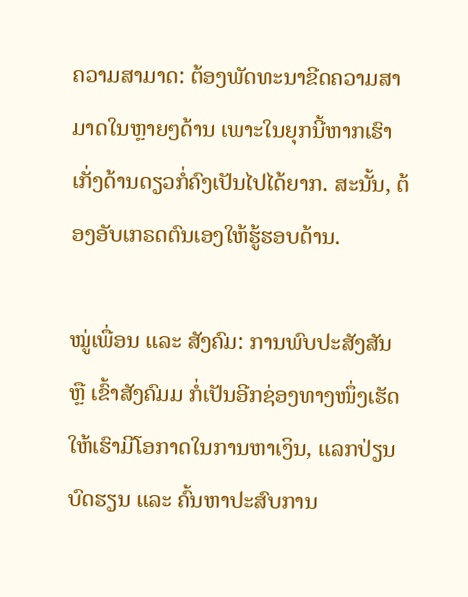ຄວາມສາມາດ: ຕ້ອງພັດທະນາຂີດຄວາມສາມາດໃນຫຼາຍໆດ້ານ ເພາະໃນຍຸກນີ້ຫາກເຮົາເກັ່ງດ້ານດຽວກໍ່ຄົງເປັນໄປໄດ້ຍາກ. ສະນັ້ນ, ຕ້ອງອັບເກຣດຕົນເອງໃຫ້ຮູ້ຮອບດ້ານ.

ໝູ່ເພື່ອນ ແລະ ສັງຄົມ: ການພົບປະສັງສັນ ຫຼື ເຂົ້າສັງຄົມມ ກໍ່ເປັນອີກຊ່ອງທາງໜຶ່ງເຮັດໃຫ້ເຮົາມີໂອກາດໃນການຫາເງິນ, ແລກປ່ຽນບົດຮຽນ ແລະ ຄົ້ນຫາປະສົບການ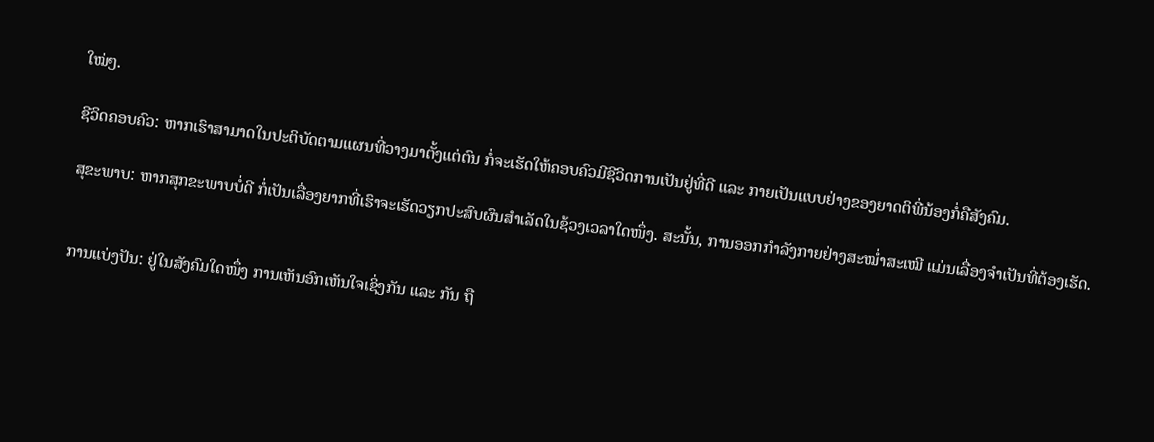ໃໝ່ໆ.

ຊີວິດຄອບຄົວ: ຫາກເຮົາສາມາດໃນປະຕິບັດຕາມແຜນທີ່ວາງມາຕັ້ງແຕ່ຕົນ ກໍ່ຈະເຮັດໃຫ້ຄອບຄົວມີຊີວິດການເປັນຢູ່ທີ່ດີ ແລະ ກາຍເປັນແບບຢ່າງຂອງຍາດຕິພີ່ນ້ອງກໍ່ຄືສັງຄົມ.

ສຸຂະພາບ: ຫາກສຸກຂະພາບບໍ່ດີ ກໍ່ເປັນເລື່ອງຍາກທີ່ເຮົາຈະເຮັດວຽກປະສົບຜົນສໍາເລັດໃນຊ້ວງເວລາໃດໜຶ່ງ. ສະນັ້ນ, ການອອກກໍາລັງກາຍຢ່າງສະໝໍ່າສະເໝີ ແມ່ນເລື່ອງຈໍາເປັນທີ່ຕ້ອງເຮັດ.


ການແບ່ງປັນ: ຢູ່ໃນສັງຄົມໃດໜຶ່ງ ການເຫັນອົກເຫັນໃຈເຊິ່ງກັນ ແລະ ກັນ ຖື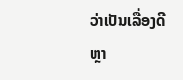ວ່າເປັນເລື່ອງດີຫຼາ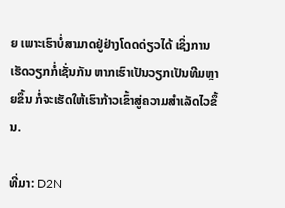ຍ ເພາະເຮົາບໍ່ສາມາດຢູ່ຢ່າງໂດດດ່ຽວໄດ້ ເຊິ່ງການເຮັດວຽກກໍ່ເຊັ່ນກັນ ຫາກເຮົາເປັນວຽກເປັນທີມຫຼາຍຂຶ້ນ ກໍ່ຈະເຮັດໃຫ້ເຮົາກ້າວເຂົ້າສູ່ຄວາມສໍາເລັດໄວຂຶ້ນ.

ທີ່ມາ: D2N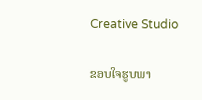Creative Studio

ຂອບໃຈຮູບພາ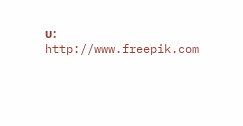ບ: http://www.freepik.com